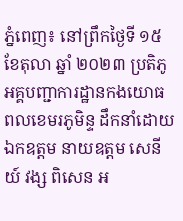ភ្នំពេញ៖ នៅព្រឹកថ្ងៃទី ១៥ ខែតុលា ឆ្នាំ ២០២៣ ប្រតិភូអគ្គបញ្ជាការដ្ឋានកងយោធពលខេមរភូមិន្ទ ដឹកនាំដោយ ឯកឧត្តម នាយឧត្តម សេនីយ៍ វង្ស ពិសេន អ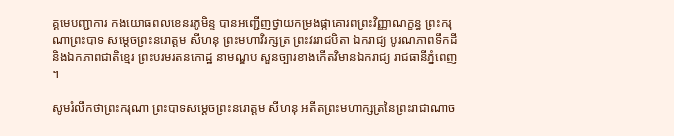គ្គមេបញ្ជាការ កងយោធពលខេនរភូមិន្ទ បានអញ្ជើញថ្វាយកម្រងផ្កាគោរពព្រះវិញ្ញាណក្ខន្ធ ព្រះករុណាព្រះបាទ សម្តេចព្រះនរោត្តម សីហនុ ព្រះមហាវិរក្សត្រ ព្រះវររាជបិតា ឯករាជ្យ បូរណភាពទឹកដី និងឯកភាពជាតិខ្មេរ ព្រះបរមរតនកោដ្ឋ នាមណ្ឌប សួនច្បារខាងកើតវិមានឯករាជ្យ រាជធានីភ្នំពេញ ។

សូមរំលឹកថាព្រះករុណា ព្រះបាទសម្ដេចព្រះនរោត្ដម សីហនុ អតីតព្រះមហាក្សត្រនៃព្រះរាជាណាច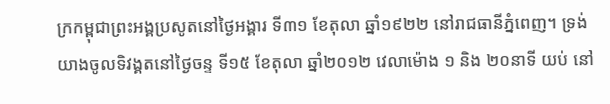ក្រកម្ពុជាព្រះអង្គប្រសូតនៅថ្ងៃអង្គារ ទី៣១ ខែតុលា ឆ្នាំ១៩២២ នៅរាជធានីភ្នំពេញ។ ទ្រង់យាងចូលទិវង្គតនៅថ្ងៃចន្ទ ទី១៥ ខែតុលា ឆ្នាំ២០១២ វេលាម៉ោង ១ និង ២០នាទី យប់ នៅ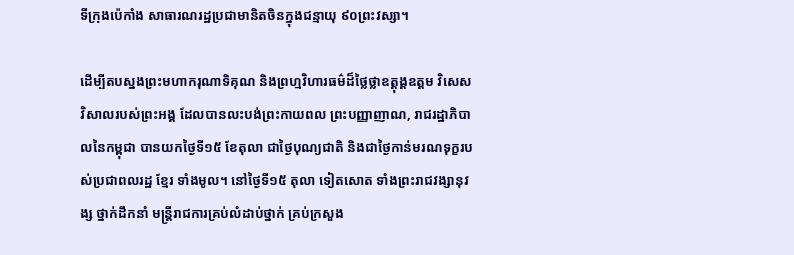ទីក្រុងប៉េកាំង សាធារណរដ្ឋប្រជាមានិតចិនក្នុងជន្មាយុ ៩០ព្រះវស្សា។

ដើម្បីតបស្នងព្រះមហាករុណាទិគុណ និងព្រហ្មវិហារធម៌ដ៏ថ្លៃថ្លាឧត្តុង្គឧត្តម វិសេសវិសាលរបស់ព្រះអង្គ ដែលបានលះបង់ព្រះកាយពល ព្រះបញ្ញាញាណ, រាជរដ្ឋាភិបាលនៃកម្ពុជា បានយកថ្ងៃទី១៥ ខែតុលា ជាថ្ងៃបុណ្យជាតិ និងជាថ្ងៃកាន់មរណទុក្ខរបស់ប្រជាពលរដ្ឋ ខ្មែរ ទាំងមូល។ នៅថ្ងៃទី១៥ តុលា ទៀតសោត ទាំងព្រះរាជវង្សានុវង្ស ថ្នាក់ដឹកនាំ មន្រ្តីរាជការគ្រប់លំដាប់ថ្នាក់ គ្រប់ក្រសួង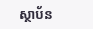ស្ថាប័ន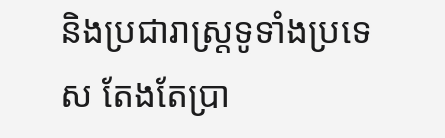និងប្រជារាស្រ្តទូទាំងប្រទេស តែងតែប្រា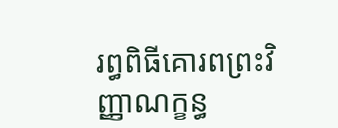រព្ធពិធីគោរពព្រះវិញ្ញាណក្ខន្ធ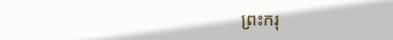ព្រះករុ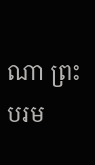ណា ព្រះបរម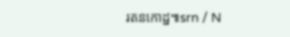រតនកោដ្ឋ៕srn / N